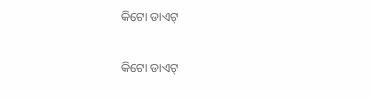କିଟୋ ଡାଏଟ୍‌

କିଟୋ ଡାଏଟ୍‌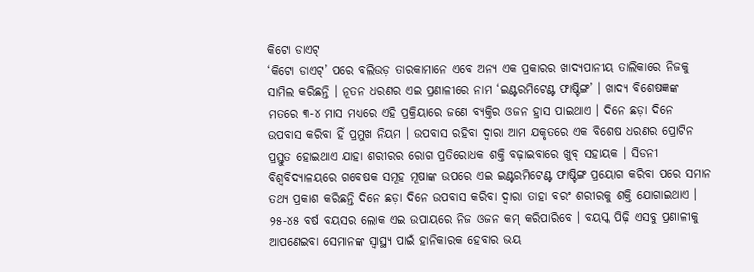କିଟୋ ଡାଏଟ୍‌
‘କିଟୋ ଡାଏଟ୍‌’ ପରେ ବଲିଉଡ଼ ତାରକାମାନେ ଏବେ ଅନ୍ୟ ଏକ ପ୍ରକାରର ଖାଦ୍ୟପାନୀୟ ତାଲିକାରେ ନିଜକୁ ସାମିଲ କରିଛନ୍ତି । ନୂତନ ଧରଣର ଏଇ ପ୍ରଣାଳୀରେ ନାମ ‘ଇଣ୍ଟରମିଟେଣ୍ଟ ଫାଷ୍ଟିଙ୍ଗ’ । ଖାଦ୍ୟ ବିଶେଷଜ୍ଞଙ୍କ ମତରେ ୩-୪ ମାସ ମଧ୍ୟରେ ଏହି ପ୍ରକ୍ରିୟାରେ ଜଣେ ବ୍ୟକ୍ତିର ଓଜନ ହ୍ରାସ ପାଇଥାଏ । ଦିନେ ଛଡ଼ା ଦିନେ ଉପବାସ କରିବା ହିଁ ପ୍ରମୁଖ ନିୟମ । ଉପବାସ ରହିବା ଦ୍ୱାରା ଆମ ଯକୃତରେ ଏକ ବିଶେଷ ଧରଣର ପ୍ରୋଟିନ ପ୍ରସ୍ତୁତ ହୋଇଥାଏ ଯାହା ଶରୀରର ରୋଗ ପ୍ରତିରୋଧକ ଶକ୍ତି ବଢ଼ାଇବାରେ ଖୁବ୍ ସହାୟକ । ସିଡନୀ ବିଶ୍ୱବିଦ୍ୟାଳୟରେ ଗବେଷକ ସମୂହ ମୂଷାଙ୍କ ଉପରେ ଏଇ ଇଣ୍ଟରମିଟେଣ୍ଟ ଫାଷ୍ଟିଙ୍ଗ ପ୍ରୟୋଗ କରିବା ପରେ ସମାନ ତଥ୍ୟ ପ୍ରକାଶ କରିଛନ୍ତି ଦିନେ ଛଡ଼ା ଦିନେ ଉପବାସ କରିବା ଦ୍ୱାରା ତାହା ବରଂ ଶରୀରକୁ ଶକ୍ତି ଯୋଗାଇଥାଏ । ୨୫-୪୫ ବର୍ଷ ବୟସର ଲୋକ ଏଇ ଉପାୟରେ ନିଜ ଓଜନ କମ୍ କରିପାରିବେ । ବୟସ୍କ ପିଢ଼ି ଏସବୁ ପ୍ରଣାଳୀକୁ ଆପଣେଇବା ସେମାନଙ୍କ ସ୍ୱାସ୍ଥ୍ୟ ପାଇଁ ହାନିକାରକ ହେବାର ଭୟ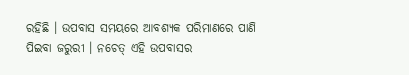ରହିଛି । ଉପବାସ ସମୟରେ ଆବଶ୍ୟକ ପରିମାଣରେ ପାଣି ପିଇବା ଜରୁରୀ । ନଚେତ୍ ଏହି ଉପବାସର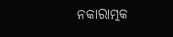ନକାରାତ୍ମକ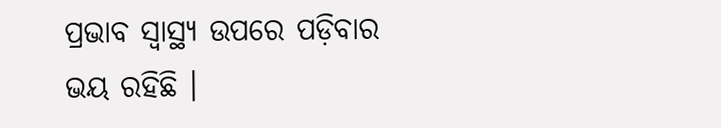ପ୍ରଭାବ ସ୍ୱାସ୍ଥ୍ୟ ଉପରେ ପଡ଼ିବାର ଭୟ ରହିଛି ।